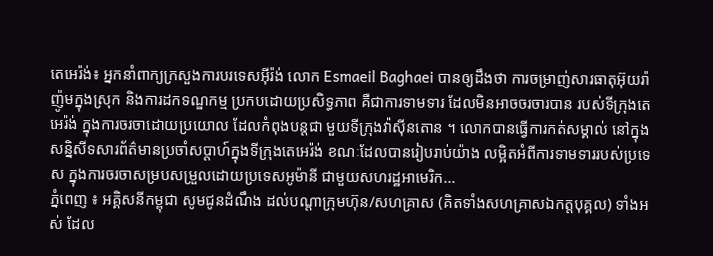តេអេរ៉ង់៖ អ្នកនាំពាក្យក្រសួងការបរទេសអ៊ីរ៉ង់ លោក Esmaeil Baghaei បានឲ្យដឹងថា ការចម្រាញ់សារធាតុអ៊ុយរ៉ាញ៉ូមក្នុងស្រុក និងការដកទណ្ឌកម្ម ប្រកបដោយប្រសិទ្ធភាព គឺជាការទាមទារ ដែលមិនអាចចរចារបាន របស់ទីក្រុងតេអេរ៉ង់ ក្នុងការចរចាដោយប្រយោល ដែលកំពុងបន្តជា មួយទីក្រុងវ៉ាស៊ីនតោន ។ លោកបានធ្វើការកត់សម្គាល់ នៅក្នុងសន្និសីទសារព័ត៌មានប្រចាំសប្តាហ៍ក្នុងទីក្រុងតេអេរ៉ង់ ខណៈដែលបានរៀបរាប់យ៉ាង លម្អិតអំពីការទាមទាររបស់ប្រទេស ក្នុងការចរចាសម្របសម្រួលដោយប្រទេសអូម៉ានី ជាមួយសហរដ្ឋអាមេរិក...
ភ្នំពេញ ៖ អគ្គិសនីកម្ពុជា សូមជូនដំណឹង ដល់បណ្តាក្រុមហ៊ុន/សហគ្រាស (គិតទាំងសហគ្រាសឯកត្តបុគ្គល) ទាំងអស់ ដែល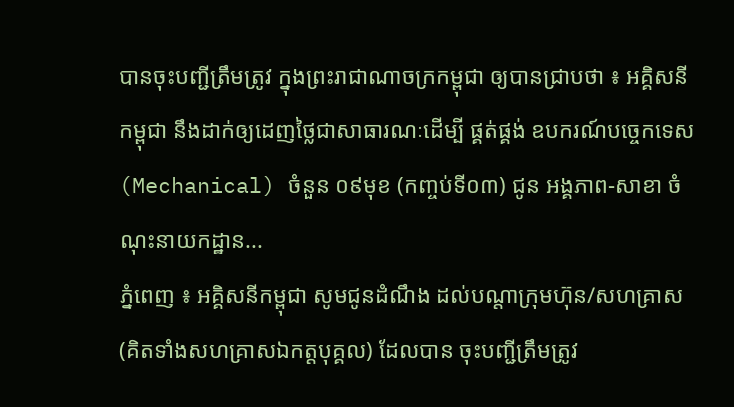បានចុះបញ្ជីត្រឹមត្រូវ ក្នុងព្រះរាជាណាចក្រកម្ពុជា ឲ្យបានជ្រាបថា ៖ អគ្គិសនីកម្ពុជា នឹងដាក់ឲ្យដេញថ្លៃជាសាធារណៈដើម្បី ផ្គត់ផ្គង់ ឧបករណ៍បច្ចេកទេស (Mechanical) ចំនួន ០៩មុខ (កញ្ចប់ទី០៣) ជូន អង្គភាព-សាខា ចំណុះនាយកដ្ឋាន...
ភ្នំពេញ ៖ អគ្គិសនីកម្ពុជា សូមជូនដំណឹង ដល់បណ្តាក្រុមហ៊ុន/សហគ្រាស (គិតទាំងសហគ្រាសឯកត្តបុគ្គល) ដែលបាន ចុះបញ្ជីត្រឹមត្រូវ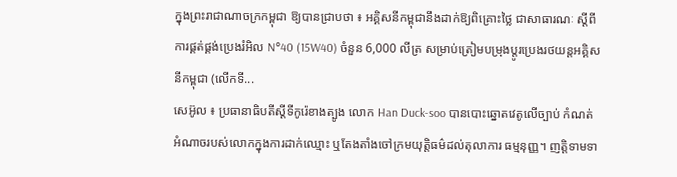ក្នុងព្រះរាជាណាចក្រកម្ពុជា ឱ្យបានជ្រាបថា ៖ អគ្គិសនីកម្ពុជានឹងដាក់ឱ្យពិគ្រោះថ្លៃ ជាសាធារណៈ ស្តីពី ការផ្គត់ផ្គង់ប្រេងរំអិល N°40 (15W40) ចំនួន 6,000 លីត្រ សម្រាប់ត្រៀមបម្រុងប្តូរប្រេងរថយន្តអគ្គិសនីកម្ពុជា (លើកទី...
សេអ៊ូល ៖ ប្រធានាធិបតីស្តីទីកូរ៉េខាងត្បូង លោក Han Duck-soo បានបោះឆ្នោតវេតូលើច្បាប់ កំណត់អំណាចរបស់លោកក្នុងការដាក់ឈ្មោះ ឬតែងតាំងចៅក្រមយុត្តិធម៌ដល់តុលាការ ធម្មនុញ្ញ។ ញត្តិទាមទា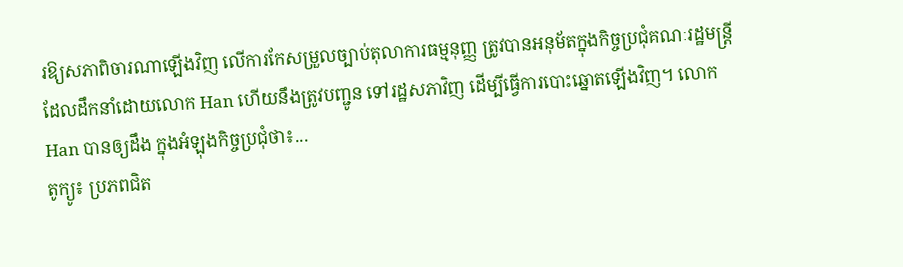រឱ្យសភាពិចារណាឡើងវិញ លើការកែសម្រួលច្បាប់តុលាការធម្មនុញ្ញ ត្រូវបានអនុម័តក្នុងកិច្ចប្រជុំគណៈរដ្ឋមន្ត្រី ដែលដឹកនាំដោយលោក Han ហើយនឹងត្រូវបញ្ជូន ទៅរដ្ឋសភាវិញ ដើម្បីធ្វើការបោះឆ្នោតឡើងវិញ។ លោក Han បានឲ្យដឹង ក្នុងអំឡុងកិច្ចប្រជុំថា៖...
តូក្យូ៖ ប្រភពជិត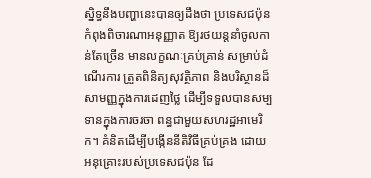ស្និទ្ធនឹងបញ្ហានេះបានឲ្យដឹងថា ប្រទេសជប៉ុន កំពុងពិចារណាអនុញ្ញាត ឱ្យរថយន្តនាំចូលកាន់តែច្រើន មានលក្ខណៈគ្រប់គ្រាន់ សម្រាប់ដំណើរការ ត្រួតពិនិត្យសុវត្ថិភាព និងបរិស្ថានដ៏សាមញ្ញក្នុងការដេញថ្លៃ ដើម្បីទទួលបានសម្បទានក្នុងការចរចា ពន្ធជាមួយសហរដ្ឋអាមេរិក។ គំនិតដើម្បីបង្កើននីតិវិធីគ្រប់គ្រង ដោយអនុគ្រោះរបស់ប្រទេសជប៉ុន ដែ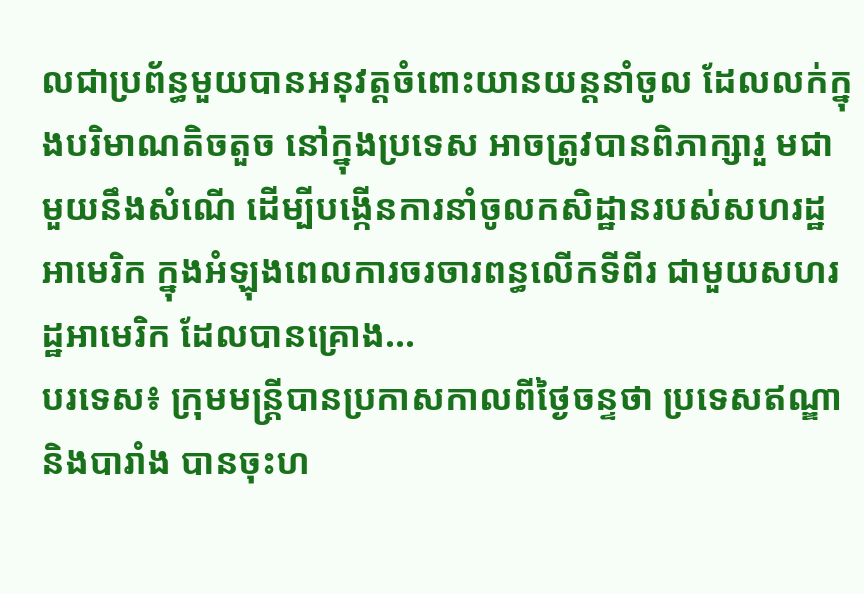លជាប្រព័ន្ធមួយបានអនុវត្តចំពោះយានយន្តនាំចូល ដែលលក់ក្នុងបរិមាណតិចតួច នៅក្នុងប្រទេស អាចត្រូវបានពិភាក្សារួ មជាមួយនឹងសំណើ ដើម្បីបង្កើនការនាំចូលកសិដ្ឋានរបស់សហរដ្ឋអាមេរិក ក្នុងអំឡុងពេលការចរចារពន្ធលើកទីពីរ ជាមួយសហរដ្ឋអាមេរិក ដែលបានគ្រោង...
បរទេស៖ ក្រុមមន្ត្រីបានប្រកាសកាលពីថ្ងៃចន្ទថា ប្រទេសឥណ្ឌា និងបារាំង បានចុះហ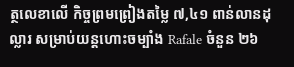ត្ថលេខាលើ កិច្ចព្រមព្រៀងតម្លៃ ៧,៤១ ពាន់លានដុល្លារ សម្រាប់យន្តហោះចម្បាំង Rafale ចំនួន ២៦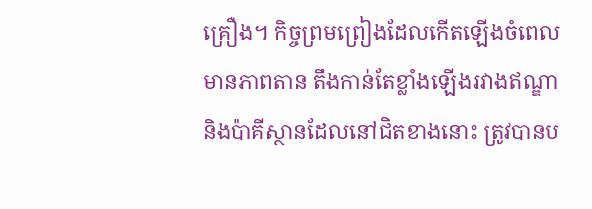គ្រឿង។ កិច្ចព្រមព្រៀងដែលកើតឡើងចំពេលមានភាពតាន តឹងកាន់តែខ្លាំងឡើងរវាងឥណ្ឌា និងប៉ាគីស្ថានដែលនៅជិតខាងនោះ ត្រូវបានប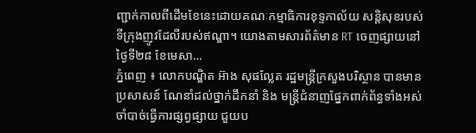ញ្ជាក់កាលពីដើមខែនេះដោយគណៈកម្មាធិការខុទ្ទកាល័យ សន្តិសុខរបស់ទីក្រុងញូវដែលីរបស់ឥណ្ឌា។ យោងតាមសារព័ត៌មាន RT ចេញផ្សាយនៅថ្ងៃទី២៨ ខែមេសា...
ភ្នំពេញ ៖ លោកបណ្ឌិត អ៊ាង សុផល្លែត រដ្ឋមន្រ្តីក្រសួងបរិស្ថាន បានមានប្រសាសន៍ ណែនាំដល់ថ្នាក់ដឹកនាំ និង មន្រ្ដីជំនាញផ្នែកពាក់ព័ន្ធទាំងអស់ ចាំបាច់ធ្វើការផ្សព្វផ្សាយ ជួយប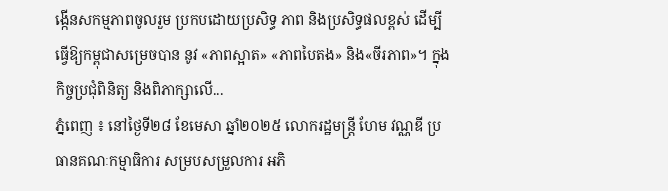ង្កើនសកម្មភាពចូលរួម ប្រកបដោយប្រសិទ្ធ ភាព និងប្រសិទ្ធផលខ្ពស់ ដើម្បីធ្វើឱ្យកម្ពុជាសម្រេចបាន នូវ «ភាពស្អាត» «ភាពបៃតង» និង«ចីរភាព»។ ក្នុងកិច្ចប្រជុំពិនិត្យ និងពិភាក្សាលើ...
ភ្នំពេញ ៖ នៅថ្ងៃទី២៨ ខែមេសា ឆ្នាំ២០២៥ លោករដ្ឋមន្ត្រី ហែម វណ្ណឌី ប្រធានគណៈកម្មាធិការ សម្របសម្រួលការ អភិ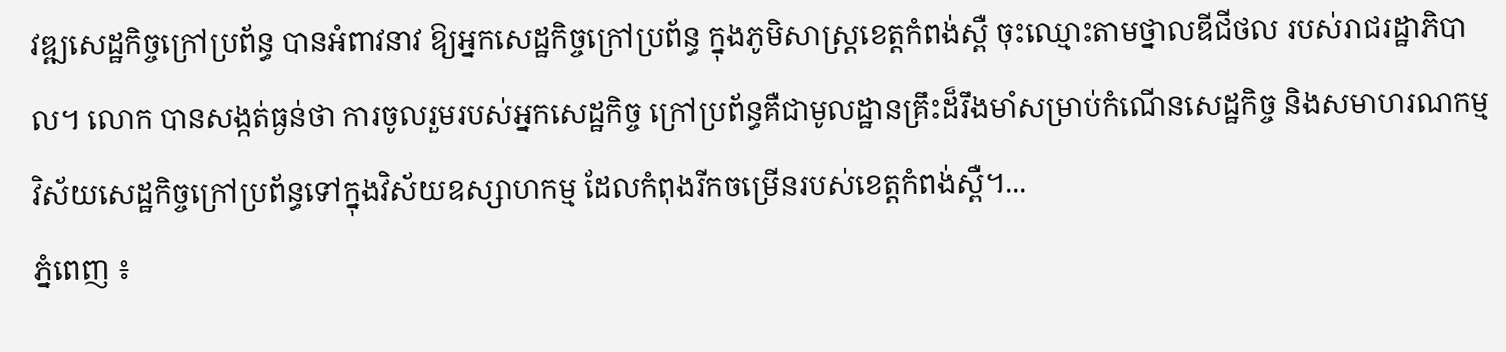វឌ្ឍសេដ្ឋកិច្ចក្រៅប្រព័ន្ធ បានអំពាវនាវ ឱ្យអ្នកសេដ្ឋកិច្ចក្រៅប្រព័ន្ធ ក្នុងភូមិសាស្ត្រខេត្តកំពង់ស្ពឺ ចុះឈ្មោះតាមថ្នាលឌីជីថល របស់រាជរដ្ឋាភិបាល។ លោក បានសង្កត់ធ្ងន់ថា ការចូលរួមរបស់អ្នកសេដ្ឋកិច្ច ក្រៅប្រព័ន្ធគឺជាមូលដ្ឋានគ្រឹះដ៏រឹងមាំសម្រាប់កំណើនសេដ្ឋកិច្ច និងសមាហរណកម្មវិស័យសេដ្ឋកិច្ចក្រៅប្រព័ន្ធទៅក្នុងវិស័យឧស្សាហកម្ម ដែលកំពុងរីកចម្រើនរបស់ខេត្តកំពង់ស្ពឺ។...
ភ្នំពេញ ៖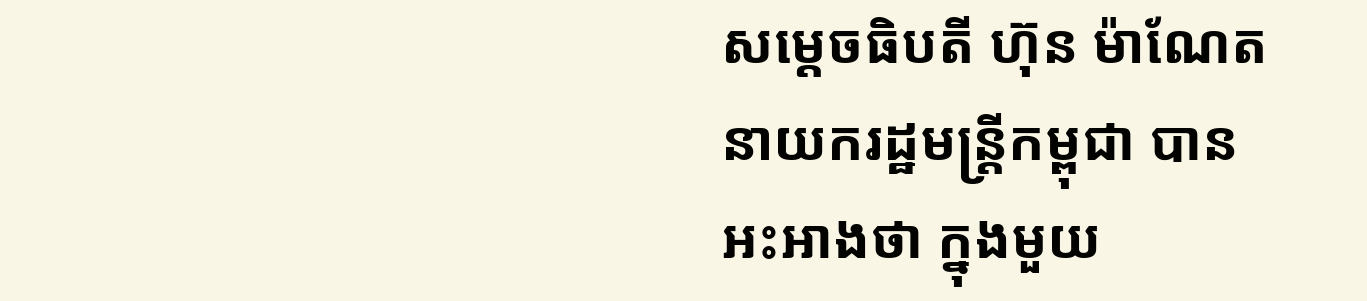សម្តេចធិបតី ហ៊ុន ម៉ាណែត នាយករដ្ឋមន្រ្តីកម្ពុជា បានអះអាងថា ក្នុងមួយ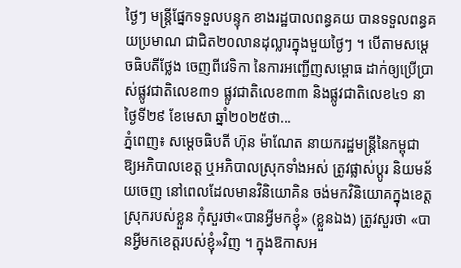ថ្ងៃៗ មន្រ្តីផ្នែកទទួលបន្ទុក ខាងរដ្ឋបាលពន្ធគយ បានទទួលពន្ធគយប្រមាណ ជាជិត២០លានដុល្លារក្នុងមួយថ្ងៃៗ ។ បើតាមសម្តេចធិបតីថ្លែង ចេញពីវេទិកា នៃការអញ្ជើញសម្ពោធ ដាក់ឲ្យប្រើប្រាស់ផ្លូវជាតិលេខ៣១ ផ្លូវជាតិលេខ៣៣ និងផ្លូវជាតិលេខ៤១ នាថ្ងៃទី២៩ ខែមេសា ឆ្នាំ២០២៥ថា...
ភ្នំពេញ៖ សម្តេចធិបតី ហ៊ុន ម៉ាណែត នាយករដ្ឋមន្ត្រីនៃកម្ពុជា ឱ្យអភិបាលខេត្ត ឬអភិបាលស្រុកទាំងអស់ ត្រូវផ្លាស់ប្តូរ និយមន័យចេញ នៅពេលដែលមានវិនិយោគិន ចង់មកវិនិយោគក្នុងខេត្តស្រុករបស់ខ្លួន កុំសួរថា«បានអ្វីមកខ្ញុំ» (ខ្លួនឯង) ត្រូវសួរថា «បានអ្វីមកខេត្តរបស់ខ្ញុំ»វិញ ។ ក្នុងឱកាសអ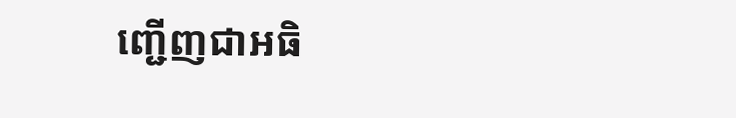ញ្ជើញជាអធិ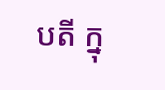បតី ក្នុ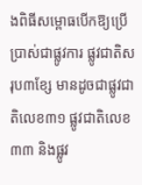ងពិធីសម្ពោធបើកឱ្យប្រើប្រាស់ជាផ្លូវការ ផ្លូវជាតិសរុប៣ខ្សែ មានដូចជាផ្លូវជាតិលេខ៣១ ផ្លូវជាតិលេខ៣៣ និងផ្លូវ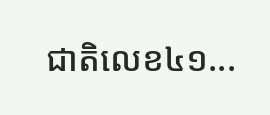ជាតិលេខ៤១...